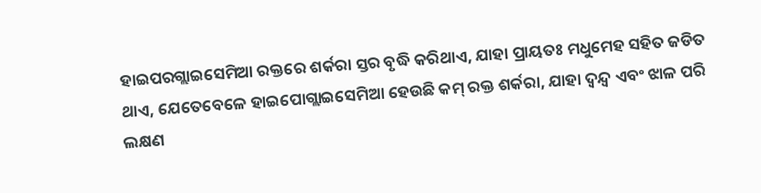ହାଇପରଗ୍ଲାଇସେମିଆ ରକ୍ତରେ ଶର୍କରା ସ୍ତର ବୃଦ୍ଧି କରିଥାଏ, ଯାହା ପ୍ରାୟତଃ ମଧୁମେହ ସହିତ ଜଡିତ ଥାଏ, ଯେତେବେଳେ ହାଇପୋଗ୍ଲାଇସେମିଆ ହେଉଛି କମ୍ ରକ୍ତ ଶର୍କରା, ଯାହା ଦ୍ୱନ୍ଦ୍ୱ ଏବଂ ଝାଳ ପରି ଲକ୍ଷଣ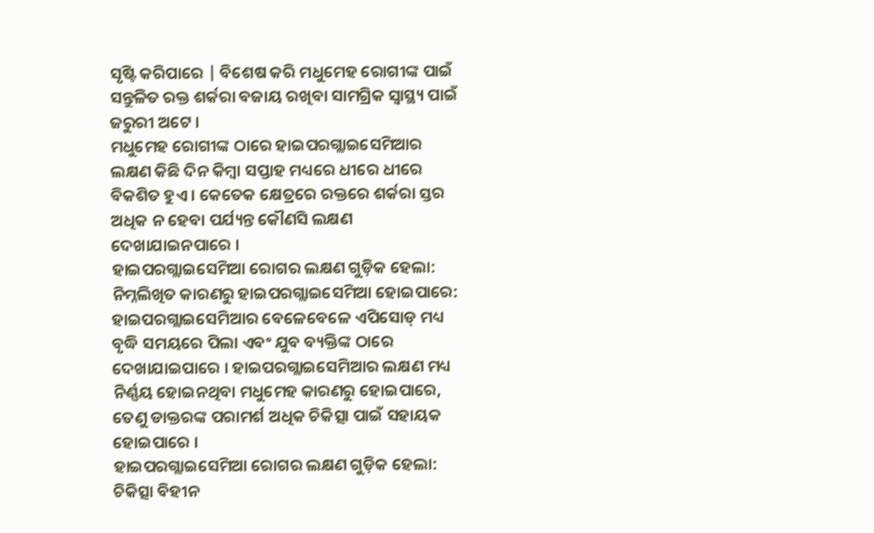ସୃଷ୍ଟି କରିପାରେ | ବିଶେଷ କରି ମଧୁମେହ ରୋଗୀଙ୍କ ପାଇଁ ସନ୍ତୁଳିତ ରକ୍ତ ଶର୍କରା ବଜାୟ ରଖିବା ସାମଗ୍ରିକ ସ୍ୱାସ୍ଥ୍ୟ ପାଇଁ ଜରୁରୀ ଅଟେ ।
ମଧୁମେହ ରୋଗୀଙ୍କ ଠାରେ ହାଇପରଗ୍ଲାଇସେମିଆର ଲକ୍ଷଣ କିଛି ଦିନ କିମ୍ବା ସପ୍ତାହ ମଧ୍ୟରେ ଧୀରେ ଧୀରେ ବିକଶିତ ହୁଏ । କେତେକ କ୍ଷେତ୍ରରେ ରକ୍ତରେ ଶର୍କରା ସ୍ତର ଅଧିକ ନ ହେବା ପର୍ଯ୍ୟନ୍ତ କୌଣସି ଲକ୍ଷଣ ଦେଖାଯାଇନପାରେ ।
ହାଇପରଗ୍ଲାଇସେମିଆ ରୋଗର ଲକ୍ଷଣ ଗୁଡ଼ିକ ହେଲା:
ନିମ୍ନଲିଖିତ କାରଣରୁ ହାଇପରଗ୍ଲାଇସେମିଆ ହୋଇପାରେ:
ହାଇପରଗ୍ଲାଇସେମିଆର ବେଳେବେଳେ ଏପିସୋଡ୍ ମଧ୍ୟ ବୃଦ୍ଧି ସମୟରେ ପିଲା ଏବଂ ଯୁବ ବ୍ୟକ୍ତିଙ୍କ ଠାରେ ଦେଖାଯାଇପାରେ । ହାଇପରଗ୍ଲାଇସେମିଆର ଲକ୍ଷଣ ମଧ୍ୟ ନିର୍ଣ୍ଣୟ ହୋଇନଥିବା ମଧୁମେହ କାରଣରୁ ହୋଇପାରେ, ତେଣୁ ଡାକ୍ତରଙ୍କ ପରାମର୍ଶ ଅଧିକ ଚିକିତ୍ସା ପାଇଁ ସହାୟକ ହୋଇପାରେ ।
ହାଇପରଗ୍ଲାଇସେମିଆ ରୋଗର ଲକ୍ଷଣ ଗୁଡ଼ିକ ହେଲା:
ଚିକିତ୍ସା ବିହୀନ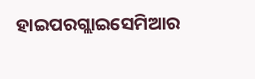ହାଇପରଗ୍ଲାଇସେମିଆର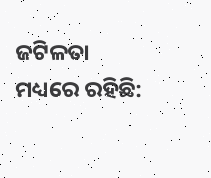ଜଟିଳତା ମଧ୍ୟରେ ରହିଛି: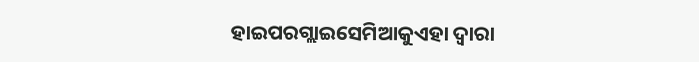ହାଇପରଗ୍ଲାଇସେମିଆକୁଏହା ଦ୍ୱାରା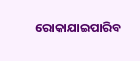ରୋକାଯାଇପାରିବ